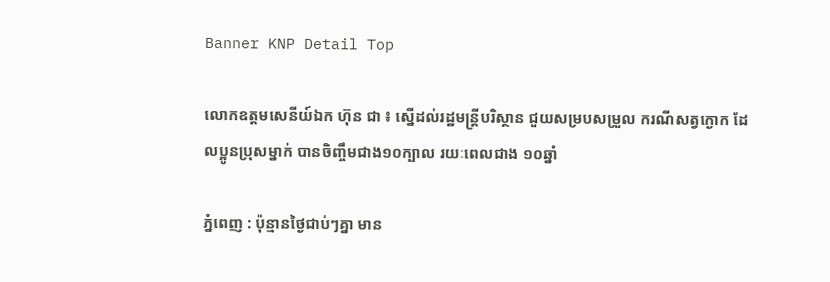Banner KNP Detail Top

លោកឧត្តមសេនីយ៍ឯក ហ៊ុន ជា ៖ ស្នើដល់រដ្ឋមន្រ្តីបរិស្ថាន ជួយសម្របសម្រួល ករណីសត្វក្ងោក ដែលប្អូនប្រុសម្នាក់ បានចិញ្ចឹមជាង១០ក្បាល រយៈពេលជាង ១០ឆ្នាំ

ភ្នំពេញ : ប៉ុន្មានថ្ងៃជាប់ៗគ្នា មាន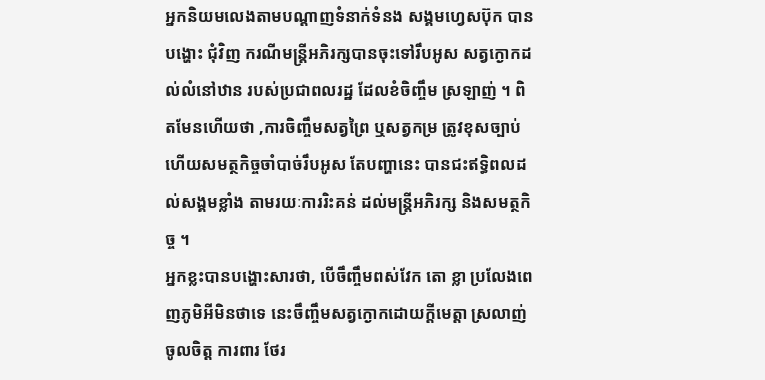អ្នកនិយមលេងតាមបណ្តាញទំនាក់ទំនង សង្គមហ្វេសប៊ុក បានបង្ហោះ ជុំវិញ ករណីមន្ត្រីអភិរក្សបានចុះទៅរឹបអូស សត្វក្ងោកដល់លំនៅឋាន របស់ប្រជាពលរដ្ឋ ដែលខំចិញ្ចឹម ស្រឡាញ់ ។ ពិតមែនហើយថា ,ការចិញ្ចឹមសត្វព្រៃ ឬសត្វកម្រ ត្រូវខុសច្បាប់ ហើយសមត្ថកិច្ចចាំបាច់រឹបអូស តែបញ្ហានេះ បានជះឥទ្ធិពលដល់សង្គមខ្លាំង តាមរយៈការរិះគន់ ដល់មន្ត្រីអភិរក្ស និងសមត្ថកិច្ច ។
អ្នកខ្លះបានបង្ហោះសារថា, បើចឹញ្ចឹមពស់វែក តោ ខ្លា ប្រលែងពេញភូមិអីមិនថាទេ នេះចឹញ្ចឹមសត្វក្ងោកដោយក្ដីមេត្តា ស្រលាញ់ ចូលចិត្ត ការពារ ថែរ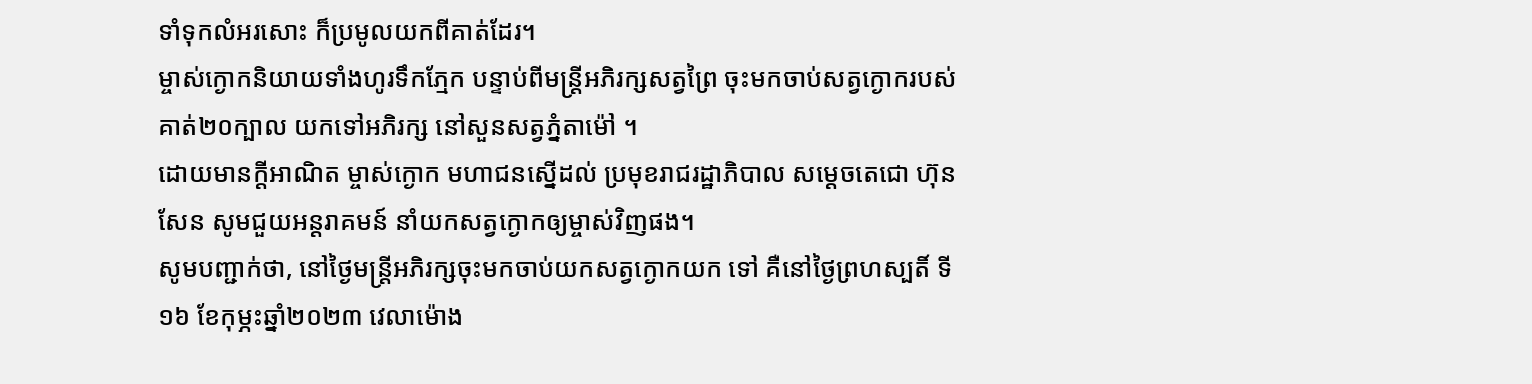ទាំទុកលំអរសោះ ក៏ប្រមូលយកពីគាត់ដែរ។
ម្ចាស់ក្ងោកនិយាយទាំងហូរទឹកភ្មែក បន្ទាប់ពីមន្រ្តីអភិរក្សសត្វព្រៃ ចុះមកចាប់សត្វក្ងោករបស់គាត់២០ក្បាល យកទៅអភិរក្ស នៅសួនសត្វភ្នំតាម៉ៅ ។
ដោយមានក្ដីអាណិត ម្ចាស់ក្ងោក មហាជនស្នើដល់ ប្រមុខរាជរដ្ឋាភិបាល សម្ដេចតេជោ ហ៊ុនសែន សូមជួយអន្តរាគមន៍ នាំយកសត្វក្ងោកឲ្យម្ចាស់វិញផង។
សូមបញ្ជាក់ថា, នៅថ្ងៃមន្ត្រីអភិរក្សចុះមកចាប់យកសត្វក្ងោកយក ទៅ គឺនៅថ្ងៃព្រហស្បតិ៍ ទី១៦ ខែកុម្ភះឆ្នាំ២០២៣ វេលាម៉ោង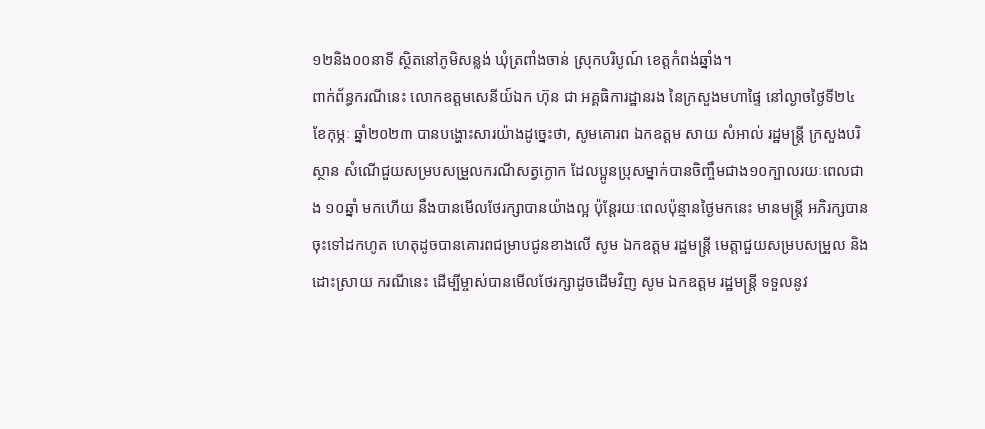១២និង០០នាទី សិ្ថតនៅភូមិសន្លង់ ឃុំត្រពាំងចាន់ ស្រុកបរិបូណ៍ ខេត្ដកំពង់ឆ្នាំង។
ពាក់ព័ន្ធករណីនេះ លោកឧត្តមសេនីយ៍ឯក ហ៊ុន ជា អគ្គធិការដ្ឋានរង នៃក្រសួងមហាផ្ទៃ នៅល្ងាចថ្ងៃទី២៤ ខែកុម្ភៈ ឆ្នាំ២០២៣ បានបង្ហោះសារយ៉ាងដូច្នេះថា, សូមគោរព ឯកឧត្ដម សាយ សំអាល់ រដ្ឋមន្ត្រី ក្រសួងបរិស្ថាន សំណេីជួយសម្របសម្រួលករណីសត្វក្ងោក ដែលប្អូនប្រុសម្នាក់បានចិញ្ចឹមជាង១០ក្បាលរយៈពេលជាង ១០ឆ្នាំ មកហេីយ នឹងបានមេីលថែរក្សាបានយ៉ាងល្អ ប៉ុន្តែរយៈពេលប៉ុន្មានថ្ងៃមកនេះ មានមន្ត្រី អភិរក្សបានចុះទៅដកហូត ហេតុដូចបានគោរពជម្រាបជូនខាងលេី សូម ឯកឧត្ដម រដ្ឋមន្ត្រី មេត្តាជួយសម្របសម្រួល និងដោះស្រាយ ករណីនេះ ដេីម្បីម្ចាស់បានមេីលថែរក្សាដូចដេីមវិញ សូម ឯកឧត្តម រដ្ឋមន្ត្រី ទទួលនូវ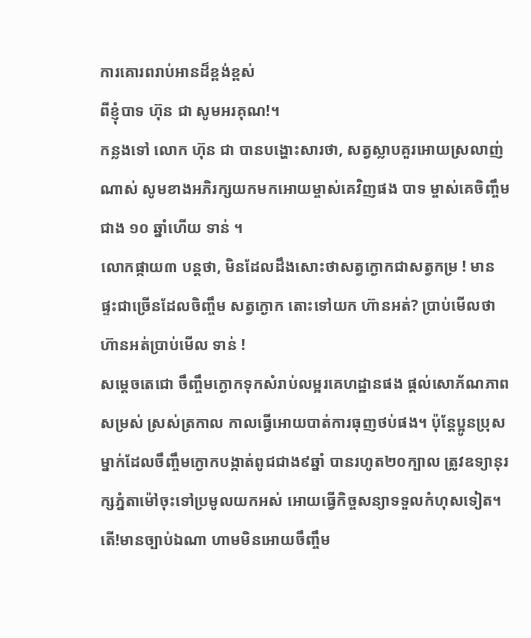ការគោរពរាប់អានដ៏ខ្ពង់ខ្ពស់
ពីខ្ញុំបាទ ហ៊ុន ជា សូមអរគុណ!។
កន្លងទៅ លោក ហ៊ុន ជា បានបង្ហោះសារថា, សត្វស្លាបគួរអោយស្រលាញ់ណាស់ សូមខាងអភិរក្សយកមកអោយម្ចាស់គេវិញផង បាទ ម្ចាស់គេចិញ្ចឹមជាង ១០ ឆ្នាំហើយ ទាន់ ។
លោកផ្កាយ៣ បន្តថា, មិនដែលដឹងសោះថាសត្វក្ងោកជាសត្វកម្រ ! មានផ្ទះជាច្រើនដែលចិញ្ចឹម សត្វក្ងោក តោះទៅយក ហ៊ានអត់? ប្រាប់មើលថាហ៊ានអត់ប្រាប់មើល ទាន់ !
សម្ដេចតេជោ ចឹញ្ចឹមក្ងោកទុកសំរាប់លម្អរគេហដ្ឋានផង ផ្ដល់សោភ័ណភាពសម្រស់ ស្រស់ត្រកាល កាលធ្វើអោយបាត់ការធុញថប់ផង។ ប៉ុន្តែប្អូនប្រុសម្នាក់ដែលចឹញ្ចឹមក្ងោកបង្កាត់ពូជជាង៩ឆ្នាំ បានរហូត២០ក្បាល ត្រូវឧទ្យានុរក្សភ្នំតាម៉ៅចុះទៅប្រមូលយកអស់ អោយធ្វើកិច្ចសន្យាទទួលកំហុសទៀត។ តើ!មានច្បាប់ឯណា ហាមមិនអោយចឹញ្ចឹម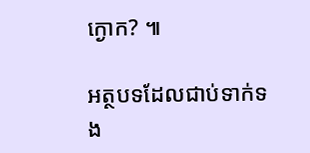ក្ងោក? ៕

អត្ថបទដែលជាប់ទាក់ទង